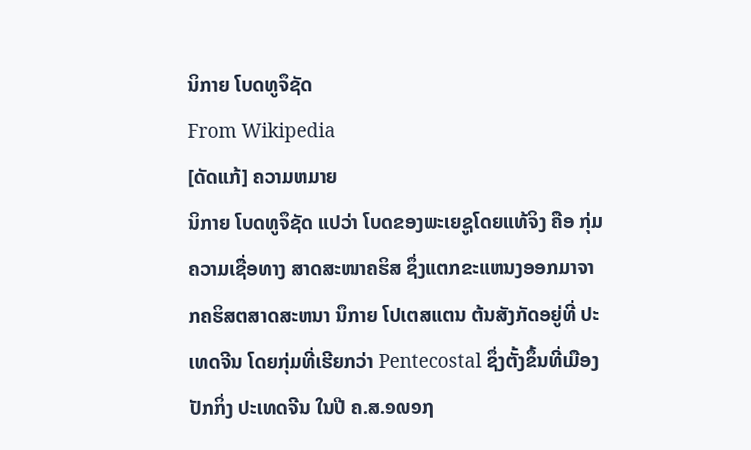ນິກາຍ ໂບດທູຈຶຊັດ
From Wikipedia
[ດັດແກ້] ຄວາມຫມາຍ
ນິກາຍ ໂບດທູຈຶຊັດ ແປວ່າ ໂບດຂອງພະເຍຊູໂດຍແທ້ຈິງ ຄືອ ກຸ່ມຄວາມເຊື່ອທາງ ສາດສະໜາຄຮິສ ຊຶ່ງແຕກຂະແຫນງອອກມາຈາກຄຮິສຕສາດສະຫນາ ນຶກາຍ ໂປເຕສແຕນ ຕ້ນສັງກັດອຍູ່ທີ່ ປະເທດຈີນ ໂດຍກຸ່ມທີ່ເຮີຍກວ່າ Pentecostal ຊຶ່ງຕັ້ງຂຶ້ນທີ່ເມືອງ ປັກກິ່ງ ປະເທດຈີນ ໃນປີ ຄ.ສ.໑໙໑໗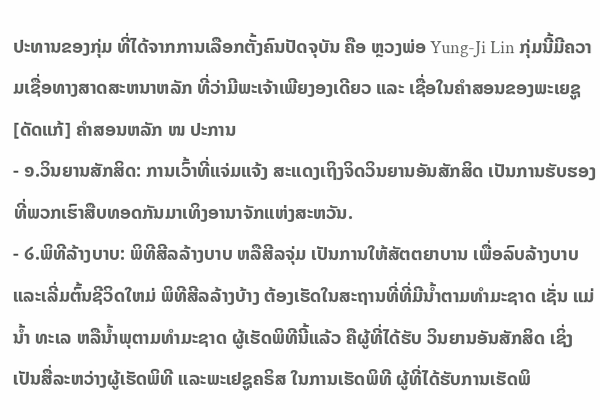ປະທານຂອງກຸ່ມ ທີ່ໄດ້ຈາກການເລືອກຕັ້ງຄົນປັດຈຸບັນ ຄືອ ຫຼວງພ່ອ Yung-Ji Lin ກຸ່ມນີ້ມີຄວາມເຊື່ອທາງສາດສະຫນາຫລັກ ທີ່ວ່າມີພະເຈ້າເພີຍງອງເດີຍວ ແລະ ເຊື່ອໃນຄຳສອນຂອງພະເຍຊູ
[ດັດແກ້] ຄຳສອນຫລັກ ໜ ປະການ
- ໑.ວິນຍານສັກສິດ: ການເວົ້າທີ່ແຈ່ມແຈ້ງ ສະແດງເຖິງຈິດວິນຍານອັນສັກສິດ ເປັນການຮັບຮອງ ທີ່ພວກເຮົາສືບທອດກັນມາເທິງອານາຈັກແຫ່ງສະຫວັນ.
- ໒.ພິທີລ້າງບາບ: ພິທີສີລລ້າງບາບ ຫລືສີລຈຸ່ມ ເປັນການໃຫ້ສັຕຕຍາບານ ເພື່ອລົບລ້າງບາບ ແລະເລີ່ມຕົ້ນຊີວິດໃຫມ່ ພິທີສີລລ້າງບ້າງ ຕ້ອງເຮັດໃນສະຖານທີ່ທີ່ມີນ້ຳຕາມທຳມະຊາດ ເຊັ່ນ ແມ່ນ້ຳ ທະເລ ຫລືນ້ຳພຸຕາມທຳມະຊາດ ຜູ້ເຮັດພິທີນີ້ແລ້ວ ຄືຜູ້ທີ່ໄດ້ຮັບ ວິນຍານອັນສັກສິດ ເຊິ່ງເປັນສື່ລະຫວ່າງຜູ້ເຮັດພິທີ ແລະພະເຢຊູຄຣິສ ໃນການເຮັດພິທີ ຜູ້ທີ່ໄດ້ຮັບການເຮັດພິ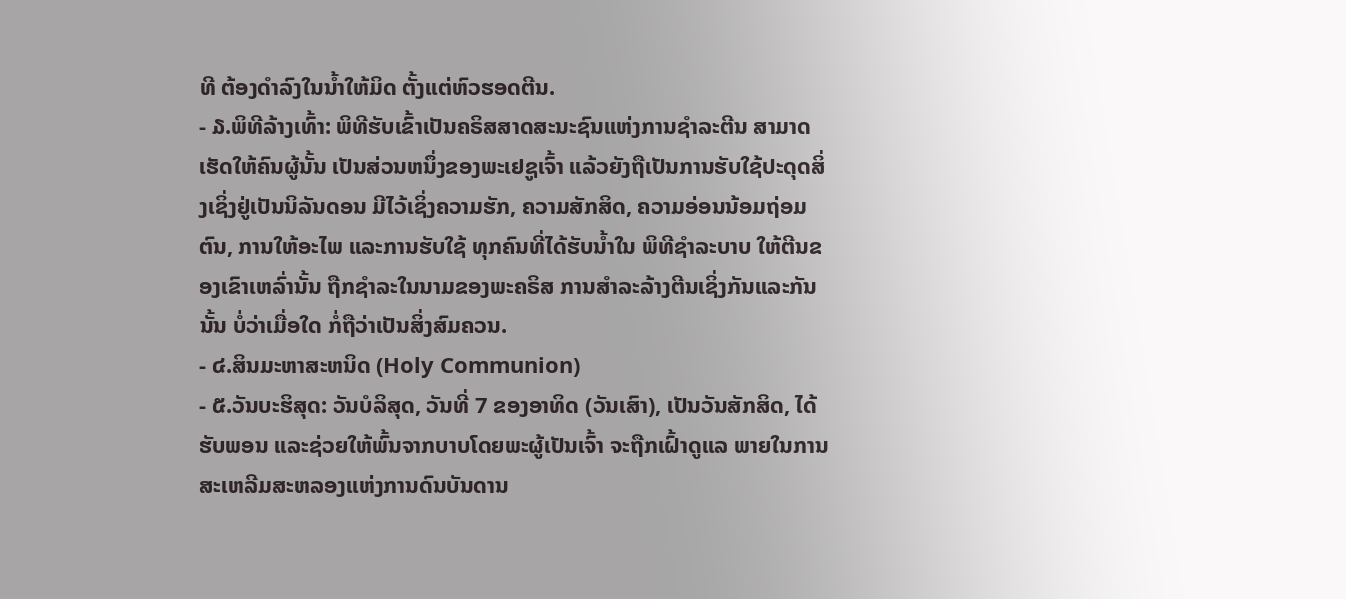ທີ ຕ້ອງດຳລົງໃນນ້ຳໃຫ້ມິດ ຕັ້ງແຕ່ຫົວຮອດຕີນ.
- ໓.ພິທີລ້າງເທົ້າ: ພິທີຮັບເຂົ້າເປັນຄຣິສສາດສະນະຊົນແຫ່ງການຊຳລະຕີນ ສາມາດເຮັດໃຫ້ຄົນຜູ້ນັ້ນ ເປັນສ່ວນຫນຶ່ງຂອງພະເຢຊູເຈົ້າ ແລ້ວຍັງຖືເປັນການຮັບໃຊ້ປະດຸດສິ່ງເຊິ່ງຢູ່ເປັນນິລັນດອນ ມີໄວ້ເຊິ່ງຄວາມຮັກ, ຄວາມສັກສິດ, ຄວາມອ່ອນນ້ອມຖ່ອມຕົນ, ການໃຫ້ອະໄພ ແລະການຮັບໃຊ້ ທຸກຄົນທີ່ໄດ້ຮັບນ້ຳໃນ ພິທີຊຳລະບາບ ໃຫ້ຕີນຂອງເຂົາເຫລົ່ານັ້ນ ຖືກຊຳລະໃນນາມຂອງພະຄຣິສ ການສຳລະລ້າງຕີນເຊິ່ງກັນແລະກັນນັ້ນ ບໍ່ວ່າເມື່ອໃດ ກໍ່ຖືວ່າເປັນສິ່ງສົມຄວນ.
- ໔.ສິນມະຫາສະຫນິດ (Holy Communion)
- ໕.ວັນບະຮິສຸດ: ວັນບໍລິສຸດ, ວັນທີ່ 7 ຂອງອາທິດ (ວັນເສົາ), ເປັນວັນສັກສິດ, ໄດ້ຮັບພອນ ແລະຊ່ວຍໃຫ້ພົ້ນຈາກບາບໂດຍພະຜູ້ເປັນເຈົ້າ ຈະຖືກເຝົ້າດູແລ ພາຍໃນການສະເຫລີມສະຫລອງແຫ່ງການດົນບັນດານ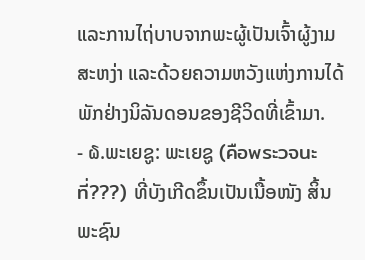ແລະການໄຖ່ບາບຈາກພະຜູ້ເປັນເຈົ້າຜູ້ງາມສະຫງ່າ ແລະດ້ວຍຄວາມຫວັງແຫ່ງການໄດ້ພັກຢ່າງນິລັນດອນຂອງຊີວິດທີ່ເຂົ້າມາ.
- ໖.ພະເຍຊູ: ພະເຍຊູ (คือพระวจนะที่???) ທີ່ບັງເກີດຂຶ້ນເປັນເນື້ອໜັງ ສິ້ນພະຊົນ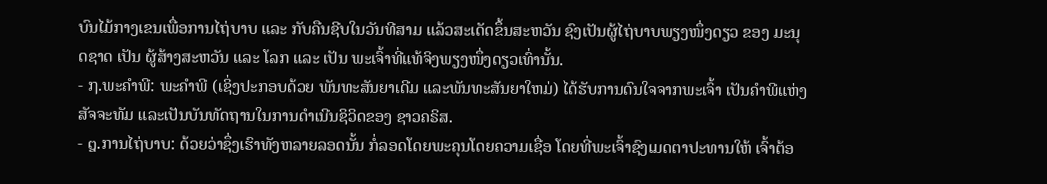ບົນໄມ້ກາງເຂນເພື່ອການໄຖ່ບາບ ແລະ ກັບຄືນຊີບໃນວັນທີສາມ ແລ້ວສະເດັດຂຶ້ນສະຫວັນ ຊົງເປັນຜູ້ໄຖ່ບາບພຽງໜຶ່ງດຽວ ຂອງ ມະນຸດຊາດ ເປັນ ຜູ້ສ້າງສະຫວັນ ແລະ ໂລກ ແລະ ເປັນ ພະເຈົ້າທີ່ແທ້ຈິງພຽງໜຶ່ງດຽວເທົ່ານັ້ນ.
- ໗.ພະຄໍາພີ: ພະຄຳພີ (ເຊິ່ງປະກອບດ້ວຍ ພັນທະສັນຍາເດີມ ແລະພັນທະສັນຍາໃຫມ່) ໄດ້ຮັບການດົນໃຈຈາກພະເຈົ້າ ເປັນຄຳພີແຫ່ງສັຈຈະທັມ ແລະເປັນບັນທັດຖານໃນການດຳເນີນຊິວິດຂອງ ຊາວຄຣິສ.
- ໘.ການໄຖ່ບາບ: ດ້ວຍວ່າຊຶ່ງເຮົາທັງຫລາຍລອດນັ້ນ ກໍ່ລອດໂດຍພະຄຸນໂດຍຄວາມເຊື່ອ ໂດຍທີ່ພະເຈົ້າຊົງເມດຕາປະທານໃຫ້ ເຈົ້າຕ້ອ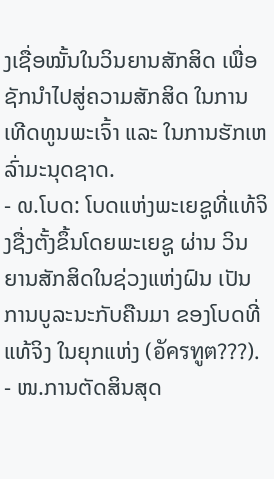ງເຊື່ອໝັ້ນໃນວິນຍານສັກສິດ ເພື່ອຊັກນຳໄປສູ່ຄວາມສັກສິດ ໃນການເທີດທູນພະເຈົ້າ ແລະ ໃນການຮັກເຫລົ່າມະນຸດຊາດ.
- ໙.ໂບດ: ໂບດແຫ່ງພະເຍຊູທີ່ແທ້ຈິງຊື່ງຕັ້ງຂຶ້ນໂດຍພະເຍຊູ ຜ່ານ ວິນຍານສັກສິດໃນຊ່ວງແຫ່ງຝົນ ເປັນການບູລະນະກັບຄືນມາ ຂອງໂບດທີ່ແທ້ຈິງ ໃນຍຸກແຫ່ງ (อัครทูต???).
- ໜ.ການຕັດສິນສຸດ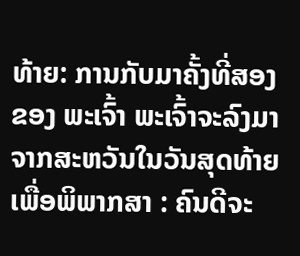ທ້າຍ: ການກັບມາຄັ້ງທີ່ສອງ ຂອງ ພະເຈົ້າ ພະເຈົ້າຈະລົງມາຈາກສະຫວັນໃນວັນສຸດທ້າຍ ເພື່ອພິພາກສາ : ຄົນດີຈະ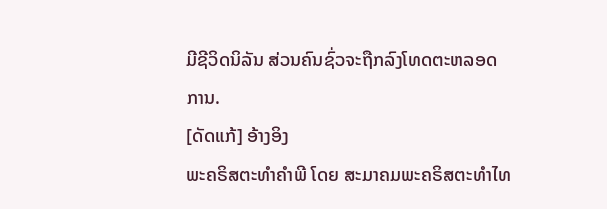ມີຊີວິດນິລັນ ສ່ວນຄົນຊົ່ວຈະຖືກລົງໂທດຕະຫລອດການ.
[ດັດແກ້] ອ້າງອິງ
ພະຄຣິສຕະທຳຄຳພີ ໂດຍ ສະມາຄມພະຄຣິສຕະທຳໄທ